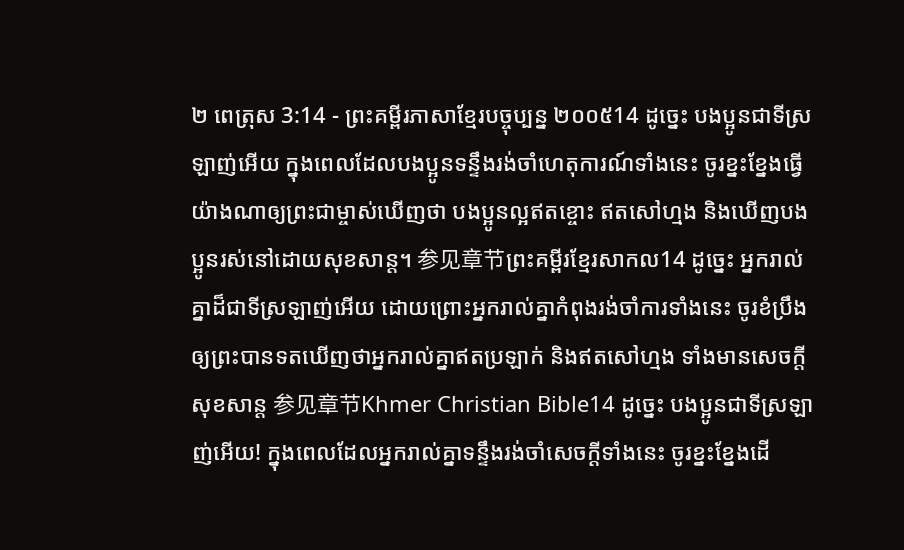២ ពេត្រុស 3:14 - ព្រះគម្ពីរភាសាខ្មែរបច្ចុប្បន្ន ២០០៥14 ដូច្នេះ បងប្អូនជាទីស្រឡាញ់អើយ ក្នុងពេលដែលបងប្អូនទន្ទឹងរង់ចាំហេតុការណ៍ទាំងនេះ ចូរខ្នះខ្នែងធ្វើយ៉ាងណាឲ្យព្រះជាម្ចាស់ឃើញថា បងប្អូនល្អឥតខ្ចោះ ឥតសៅហ្មង និងឃើញបងប្អូនរស់នៅដោយសុខសាន្ត។ 参见章节ព្រះគម្ពីរខ្មែរសាកល14 ដូច្នេះ អ្នករាល់គ្នាដ៏ជាទីស្រឡាញ់អើយ ដោយព្រោះអ្នករាល់គ្នាកំពុងរង់ចាំការទាំងនេះ ចូរខំប្រឹងឲ្យព្រះបានទតឃើញថាអ្នករាល់គ្នាឥតប្រឡាក់ និងឥតសៅហ្មង ទាំងមានសេចក្ដីសុខសាន្ត 参见章节Khmer Christian Bible14 ដូច្នេះ បងប្អូនជាទីស្រឡាញ់អើយ! ក្នុងពេលដែលអ្នករាល់គ្នាទន្ទឹងរង់ចាំសេចក្ដីទាំងនេះ ចូរខ្នះខ្នែងដើ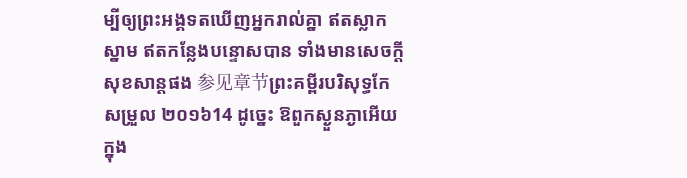ម្បីឲ្យព្រះអង្គទតឃើញអ្នករាល់គ្នា ឥតស្លាកស្នាម ឥតកន្លែងបន្ទោសបាន ទាំងមានសេចក្ដីសុខសាន្ដផង 参见章节ព្រះគម្ពីរបរិសុទ្ធកែសម្រួល ២០១៦14 ដូច្នេះ ឱពួកស្ងួនភ្ងាអើយ ក្នុង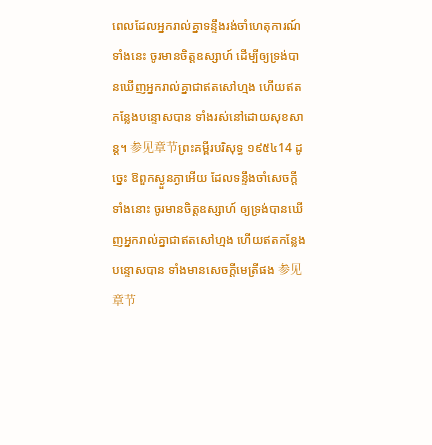ពេលដែលអ្នករាល់គ្នាទន្ទឹងរង់ចាំហេតុការណ៍ទាំងនេះ ចូរមានចិត្តឧស្សាហ៍ ដើម្បីឲ្យទ្រង់បានឃើញអ្នករាល់គ្នាជាឥតសៅហ្មង ហើយឥតកន្លែងបន្ទោសបាន ទាំងរស់នៅដោយសុខសាន្ត។ 参见章节ព្រះគម្ពីរបរិសុទ្ធ ១៩៥៤14 ដូច្នេះ ឱពួកស្ងួនភ្ងាអើយ ដែលទន្ទឹងចាំសេចក្ដីទាំងនោះ ចូរមានចិត្តឧស្សាហ៍ ឲ្យទ្រង់បានឃើញអ្នករាល់គ្នាជាឥតសៅហ្មង ហើយឥតកន្លែងបន្ទោសបាន ទាំងមានសេចក្ដីមេត្រីផង 参见章节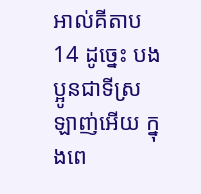អាល់គីតាប14 ដូច្នេះ បងប្អូនជាទីស្រឡាញ់អើយ ក្នុងពេ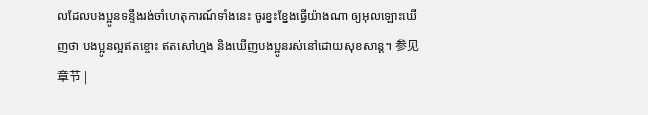លដែលបងប្អូនទន្ទឹងរង់ចាំហេតុការណ៍ទាំងនេះ ចូរខ្នះខ្នែងធ្វើយ៉ាងណា ឲ្យអុលឡោះឃើញថា បងប្អូនល្អឥតខ្ចោះ ឥតសៅហ្មង និងឃើញបងប្អូនរស់នៅដោយសុខសាន្ដ។ 参见章节 |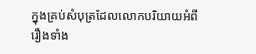ក្នុងគ្រប់សំបុត្រដែលលោកបរិយាយអំពីរឿងទាំង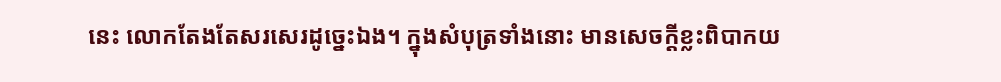នេះ លោកតែងតែសរសេរដូច្នេះឯង។ ក្នុងសំបុត្រទាំងនោះ មានសេចក្ដីខ្លះពិបាកយ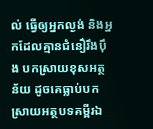ល់ ធ្វើឲ្យអ្នកល្ងង់ និងអ្នកដែលគ្មានជំនឿរឹងប៉ឹង បកស្រាយខុសអត្ថន័យ ដូចគេធ្លាប់បកស្រាយអត្ថបទគម្ពីរឯ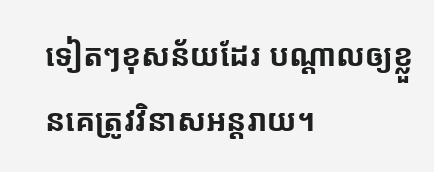ទៀតៗខុសន័យដែរ បណ្ដាលឲ្យខ្លួនគេត្រូវវិនាសអន្តរាយ។